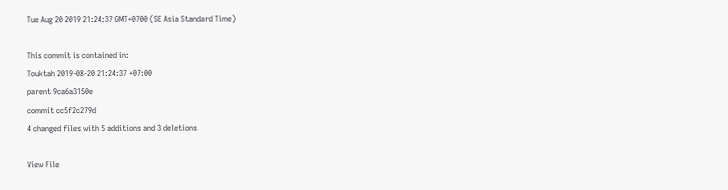Tue Aug 20 2019 21:24:37 GMT+0700 (SE Asia Standard Time)

This commit is contained in:
Touktah 2019-08-20 21:24:37 +07:00
parent 9ca6a3150e
commit cc5f2c279d
4 changed files with 5 additions and 3 deletions

View File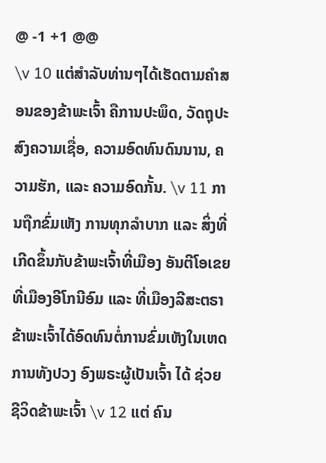@ -1 +1 @@
\v 10 ແຕ່ສຳລັບທ່ານໆໄດ້ເຮັດຕາມຄຳສອນຂອງຂ້າພະເຈົ້າ ຄືການປະພຶດ, ວັດຖຸປະສົງຄວາມເຊື່ອ, ຄວາມອົດທົນດົນນານ, ຄວາມຮັກ, ແລະ ຄວາມອົດກັ້ນ. \v 11 ການຖືກຂົ່ມເຫັງ ການທຸກລຳບາກ ເເລະ ສິ່ງທີ່ເກີດຂຶ້ນກັບຂ້າພະເຈົ້າທີ່ເມືອງ ອັນຕີໂອເຂຍ ທີ່ເມືອງອີໂກນີອົມ ແລະ ທີ່ເມືອງລີສະຕຣາ ຂ້າພະເຈົ້າໄດ້ອົດທົນຕໍ່ການຂົ່ມເຫັງໃນເຫດການທັງປວງ ອົງພຣະຜູ້ເປັນເຈົ້າ ໄດ້ ຊ່ວຍຊີວິດຂ້າພະເຈົ້າ \v 12 ແຕ່ ຄົນ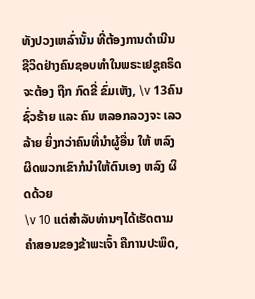ທັງປວງເຫລົ່ານັ້ນ ທີ່ຕ້ອງການດຳເນີນ ຊີວິດຢ່າງຄົນຊອບທຳໃນພຣະເຢຊູຄຣິດຈະຕ້ອງ ຖືກ ກົດຂີ່ ຂົ່ມເຫັງ, \v 13ຄົນຊົ່ວຮ້າຍ ແລະ ຄົນ ຫລອກລວງຈະ ເລວລ້າຍ ຍິ່ງກວ່າຄົນທີ່ນຳຜູ້ອື່ນ ໃຫ້ ຫລົງ ຜິດພວກເຂົາກໍນຳໃຫ້ຕົນເອງ ຫລົງ ຜິດດ້ວຍ
\v 10 ແຕ່ສຳລັບທ່ານໆໄດ້ເຮັດຕາມຄຳສອນຂອງຂ້າພະເຈົ້າ ຄືການປະພຶດ,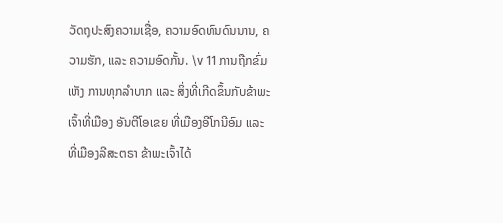ວັດຖຸປະສົງຄວາມເຊື່ອ, ຄວາມອົດທົນດົນນານ, ຄວາມຮັກ, ແລະ ຄວາມອົດກັ້ນ. \v 11 ການຖືກຂົ່ມເຫັງ ການທຸກລຳບາກ ເເລະ ສິ່ງທີ່ເກີດຂຶ້ນກັບຂ້າພະເຈົ້າທີ່ເມືອງ ອັນຕີໂອເຂຍ ທີ່ເມືອງອີໂກນີອົມ ແລະ ທີ່ເມືອງລີສະຕຣາ ຂ້າພະເຈົ້າໄດ້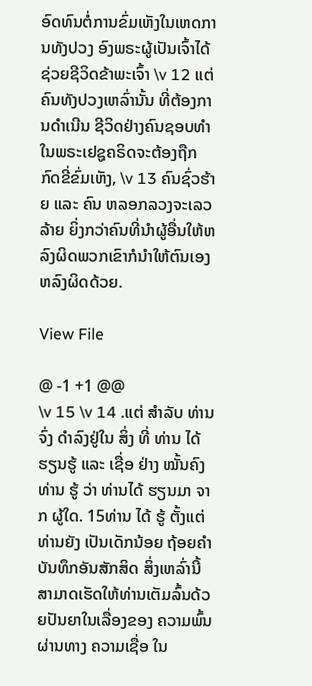ອົດທົນຕໍ່ການຂົ່ມເຫັງໃນເຫດການທັງປວງ ອົງພຣະຜູ້ເປັນເຈົ້າໄດ້ຊ່ວຍຊີວິດຂ້າພະເຈົ້າ \v 12 ແຕ່ຄົນທັງປວງເຫລົ່ານັ້ນ ທີ່ຕ້ອງການດຳເນີນ ຊີວິດຢ່າງຄົນຊອບທຳໃນພຣະເຢຊູຄຣິດຈະຕ້ອງຖືກກົດຂີ່ຂົ່ມເຫັງ, \v 13 ຄົນຊົ່ວຮ້າຍ ແລະ ຄົນ ຫລອກລວງຈະເລວລ້າຍ ຍິ່ງກວ່າຄົນທີ່ນຳຜູ້ອື່ນໃຫ້ຫລົງຜິດພວກເຂົາກໍນຳໃຫ້ຕົນເອງຫລົງຜິດດ້ວຍ.

View File

@ -1 +1 @@
\v 15 \v 14 .ແຕ່ ສຳລັບ ທ່ານຈົ່ງ ດຳລົງຢູ່ໃນ ສິ່ງ ທີ່ ທ່ານ ໄດ້ ຮຽນຮູ້ ແລະ ເຊື່ອ ຢ່າງ ໝັ້ນຄົງ ທ່ານ ຮູ້ ວ່າ ທ່ານໄດ້ ຮຽນມາ ຈາກ ຜູ້ໃດ. 15ທ່ານ ໄດ້ ຮູ້ ຕັ້ງແຕ່ ທ່ານຍັງ ເປັນເດັກນ້ອຍ ຖ້ອຍຄຳບັນທຶກອັນສັກສິດ ສິ່ງເຫລົ່ານີ້ສາມາດເຮັດໃຫ້ທ່ານເຕັມລົ້ນດ້ວຍປັນຍາໃນເລື່ອງຂອງ ຄວາມພົ້ນ ຜ່ານທາງ ຄວາມເຊື່ອ ໃນ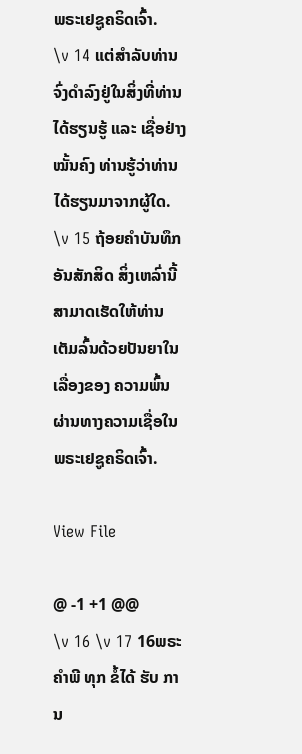ພຣະເຢຊູຄຣິດເຈົ້າ.
\v 14 ແຕ່ສຳລັບທ່ານຈົ່ງດຳລົງຢູ່ໃນສິ່ງທີ່ທ່ານໄດ້ຮຽນຮູ້ ແລະ ເຊື່ອຢ່າງໝັ້ນຄົງ ທ່ານຮູ້ວ່າທ່ານໄດ້ຮຽນມາຈາກຜູ້ໃດ. \v 15 ຖ້ອຍຄຳບັນທຶກອັນສັກສິດ ສິ່ງເຫລົ່ານີ້ສາມາດເຮັດໃຫ້ທ່ານເຕັມລົ້ນດ້ວຍປັນຍາໃນເລື່ອງຂອງ ຄວາມພົ້ນຜ່ານທາງຄວາມເຊື່ອໃນພຣະເຢຊູຄຣິດເຈົ້າ.

View File

@ -1 +1 @@
\v 16 \v 17 16ພຣະຄຳພີ ທຸກ ຂໍ້ໄດ້ ຮັບ ການ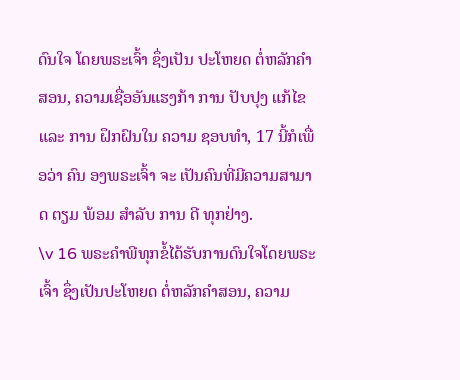ດົນໃຈ ໂດຍພຣະເຈົ້າ ຊຶ່ງເປັນ ປະໂຫຍດ ຕໍ່ຫລັກຄຳ ສອນ, ຄວາມເຊື່ອອັນແຮງກ້າ ການ ປັບປຸງ ແກ້ໄຂ ແລະ ການ ຝຶກຝົນໃນ ຄວາມ ຊອບທຳ, 17 ນີ້ກໍເພື່ອວ່າ ຄົນ ອງພຣະເຈົ້າ ຈະ ເປັນຄົນທີ່ມີຄວາມສາມາດ ຕຽມ ພ້ອມ ສຳລັບ ການ ດີ ທຸກຢ່າງ.
\v 16 ພຣະຄຳພີທຸກຂໍ້ໄດ້ຮັບການດົນໃຈໂດຍພຣະເຈົ້າ ຊຶ່ງເປັນປະໂຫຍດ ຕໍ່ຫລັກຄຳສອນ, ຄວາມ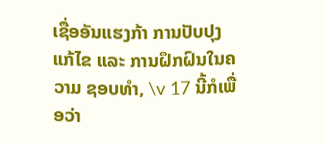ເຊື່ອອັນແຮງກ້າ ການປັບປຸງແກ້ໄຂ ແລະ ການຝຶກຝົນໃນຄວາມ ຊອບທຳ, \v 17 ນີ້ກໍເພື່ອວ່າ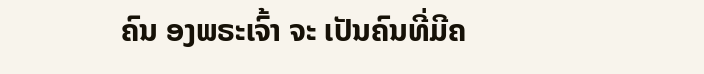ຄົນ ອງພຣະເຈົ້າ ຈະ ເປັນຄົນທີ່ມີຄ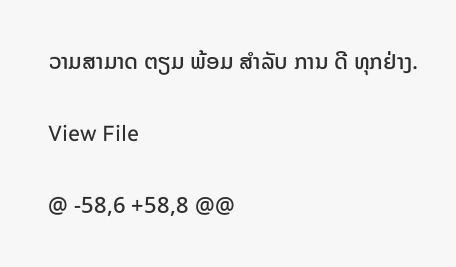ວາມສາມາດ ຕຽມ ພ້ອມ ສຳລັບ ການ ດີ ທຸກຢ່າງ.

View File

@ -58,6 +58,8 @@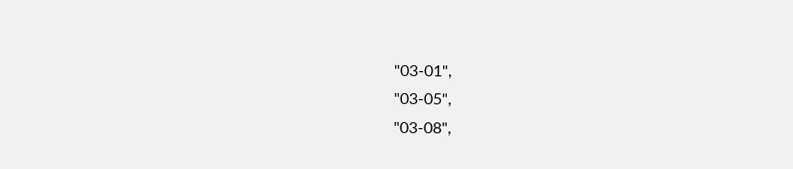"03-01",
"03-05",
"03-08",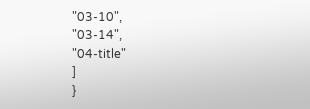"03-10",
"03-14",
"04-title"
]
}